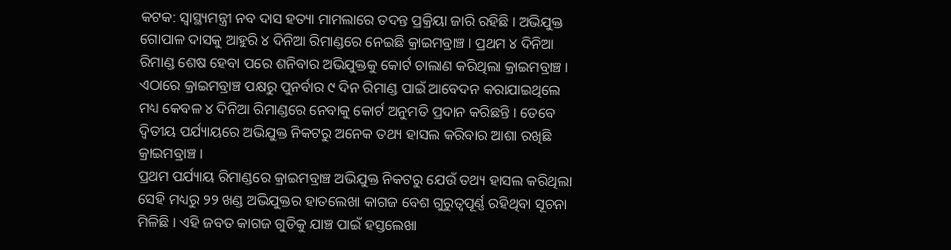କଟକ: ସ୍ବାସ୍ଥ୍ୟମନ୍ତ୍ରୀ ନବ ଦାସ ହତ୍ୟା ମାମଲାରେ ତଦନ୍ତ ପ୍ରକ୍ରିୟା ଜାରି ରହିଛି । ଅଭିଯୁକ୍ତ ଗୋପାଳ ଦାସକୁ ଆହୁରି ୪ ଦିନିଆ ରିମାଣ୍ଡରେ ନେଇଛି କ୍ରାଇମବ୍ରାଞ୍ଚ । ପ୍ରଥମ ୪ ଦିନିଆ ରିମାଣ୍ଡ ଶେଷ ହେବା ପରେ ଶନିବାର ଅଭିଯୁକ୍ତକୁ କୋର୍ଟ ଚାଲାଣ କରିଥିଲା କ୍ରାଇମବ୍ରାଞ୍ଚ । ଏଠାରେ କ୍ରାଇମବ୍ରାଞ୍ଚ ପକ୍ଷରୁ ପୁନର୍ବାର ୯ ଦିନ ରିମାଣ୍ଡ ପାଇଁ ଆବେଦନ କରାଯାଇଥିଲେ ମଧ୍ୟ କେବଳ ୪ ଦିନିଆ ରିମାଣ୍ଡରେ ନେବାକୁ କୋର୍ଟ ଅନୁମତି ପ୍ରଦାନ କରିଛନ୍ତି । ତେବେ ଦ୍ବିତୀୟ ପର୍ଯ୍ୟାୟରେ ଅଭିଯୁକ୍ତ ନିକଟରୁ ଅନେକ ତଥ୍ୟ ହାସଲ କରିବାର ଆଶା ରଖିଛି କ୍ରାଇମବ୍ରାଞ୍ଚ ।
ପ୍ରଥମ ପର୍ଯ୍ୟାୟ ରିମାଣ୍ଡରେ କ୍ରାଇମବ୍ରାଞ୍ଚ ଅଭିଯୁକ୍ତ ନିକଟରୁ ଯେଉଁ ତଥ୍ୟ ହାସଲ କରିଥିଲା ସେହି ମଧ୍ୟରୁ ୨୨ ଖଣ୍ଡ ଅଭିଯୁକ୍ତର ହାତଲେଖା କାଗଜ ବେଶ ଗୁରୁତ୍ବପୂର୍ଣ୍ଣ ରହିଥିବା ସୂଚନା ମିଳିଛି । ଏହି ଜବତ କାଗଜ ଗୁଡିକୁ ଯାଞ୍ଚ ପାଇଁ ହସ୍ତଲେଖା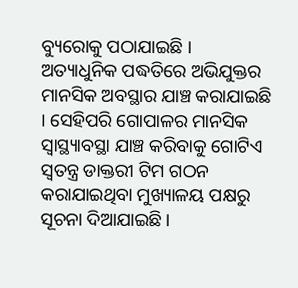ବ୍ୟୁରୋକୁ ପଠାଯାଇଛି । ଅତ୍ୟାଧୁନିକ ପଦ୍ଧତିରେ ଅଭିଯୁକ୍ତର ମାନସିକ ଅବସ୍ଥାର ଯାଞ୍ଚ କରାଯାଇଛି । ସେହିପରି ଗୋପାଳର ମାନସିକ ସ୍ବାସ୍ଥ୍ୟାବସ୍ଥା ଯାଞ୍ଚ କରିବାକୁ ଗୋଟିଏ ସ୍ବତନ୍ତ୍ର ଡାକ୍ତରୀ ଟିମ ଗଠନ କରାଯାଇଥିବା ମୁଖ୍ୟାଳୟ ପକ୍ଷରୁ ସୂଚନା ଦିଆଯାଇଛି ।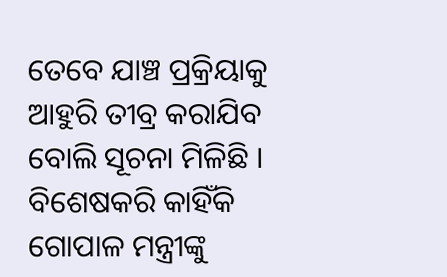ତେବେ ଯାଞ୍ଚ ପ୍ରକ୍ରିୟାକୁ ଆହୁରି ତୀବ୍ର କରାଯିବ ବୋଲି ସୂଚନା ମିଳିଛି । ବିଶେଷକରି କାହିଁକି ଗୋପାଳ ମନ୍ତ୍ରୀଙ୍କୁ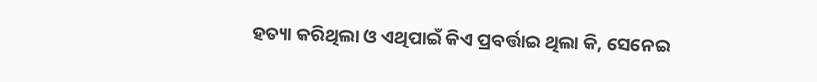ହତ୍ୟା କରିଥିଲା ଓ ଏଥିପାଇଁ କିଏ ପ୍ରବର୍ତ୍ତାଇ ଥିଲା କି, ସେନେଇ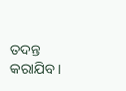ତଦନ୍ତ କରାଯିବ ।